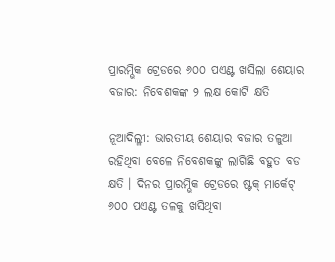ପ୍ରାରମ୍ଭିକ ଟ୍ରେଡରେ ୬୦୦ ପଏଣ୍ଟ ଖସିଲା ଶେୟାର ବଜାର: ନିବେଶକଙ୍କ ୨ ଲକ୍ଷ କୋଟି କ୍ଷତି

ନୂଆଦିଲ୍ଳୀ: ଭାରତୀୟ ଶେୟାର ବଜାର ତଳୁଆ ରହିଥିବା ବେଳେ ନିବେଶକଙ୍କୁ ଲାଗିଛି ବହୁତ ବଡ କ୍ଷତି । ଦିନର ପ୍ରାରମ୍ଭିକ ଟ୍ରେଡରେ ଷ୍ଟକ୍ ମାର୍କେଟ୍ ୬୦୦ ପଏଣ୍ଟ ତଳକୁ ଖସିଥିବା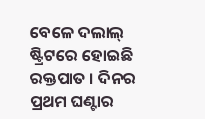ବେଳେ ଦଲାଲ୍ ଷ୍ଟ୍ରିଟରେ ହୋଇଛି ରକ୍ତପାତ । ଦିନର ପ୍ରଥମ ଘଣ୍ଟାର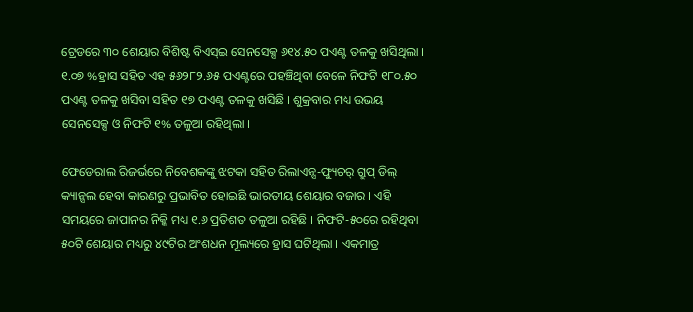ଟ୍ରେଡରେ ୩୦ ଶେୟାର ବିଶିଷ୍ଟ ବିଏସ୍ଇ ସେନସେକ୍ସ ୬୧୪.୫୦ ପଏଣ୍ଟ ତଳକୁ ଖସିଥିଲା । ୧.୦୭ %ହ୍ରାସ ସହିତ ଏହ ୫୬୨୮୨.୬୫ ପଏଣ୍ଟରେ ପହଞ୍ଚିଥିବା ବେଳେ ନିଫଟି ୧୮୦.୫୦ ପଏଣ୍ଟ ତଳକୁ ଖସିବା ସହିତ ୧୭ ପଏଣ୍ଟ ତଳକୁ ଖସିଛି । ଶୁକ୍ରବାର ମଧ୍ୟ ଉଭୟ ସେନସେକ୍ସ ଓ ନିଫଟି ୧% ତଳୁଆ ରହିଥିଲା ।

ଫେଡେରାଲ ରିଜର୍ଭରେ ନିବେଶକଙ୍କୁ ଝଟକା ସହିତ ରିଲାଏନ୍ସ-ଫ୍ୟୁଚର୍ ଗ୍ରୁପ୍ ଡିଲ୍ କ୍ୟାନ୍ସଲ ହେବା କାରଣରୁ ପ୍ରଭାବିତ ହୋଇଛି ଭାରତୀୟ ଶେୟାର ବଜାର । ଏହି ସମୟରେ ଜାପାନର ନିକ୍କି ମଧ୍ୟ ୧.୬ ପ୍ରତିଶତ ତଳୁଆ ରହିଛି । ନିଫଟି-୫୦ରେ ରହିଥିବା ୫୦ଟି ଶେୟାର ମଧ୍ୟରୁ ୪୯ଟିର ଅଂଶଧନ ମୂଲ୍ୟରେ ହ୍ରାସ ଘଟିଥିଲା । ଏକମାତ୍ର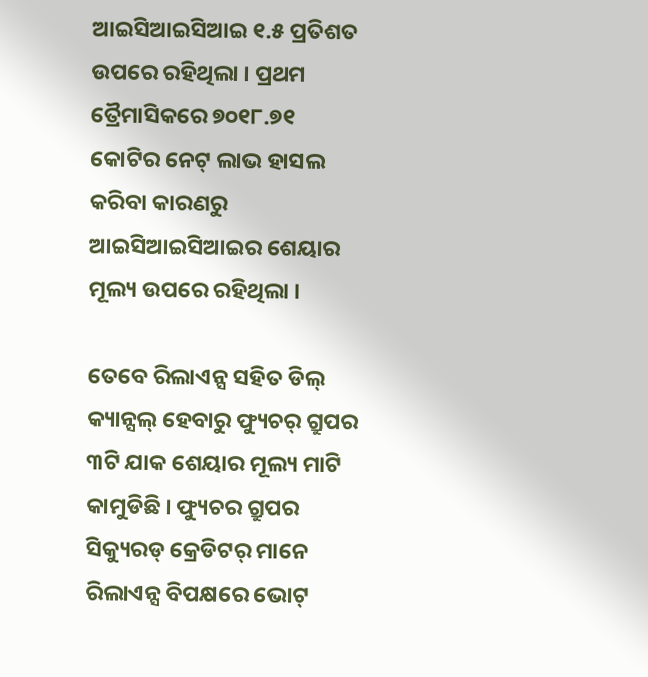ଆଇସିଆଇସିଆଇ ୧.୫ ପ୍ରତିଶତ ଉପରେ ରହିଥିଲା । ପ୍ରଥମ ତ୍ରୈମାସିକରେ ୭୦୧୮.୭୧ କୋଟିର ନେଟ୍ ଲାଭ ହାସଲ କରିବା କାରଣରୁ ଆଇସିଆଇସିଆଇର ଶେୟାର ମୂଲ୍ୟ ଉପରେ ରହିଥିଲା ।

ତେବେ ରିଲାଏନ୍ସ ସହିତ ଡିଲ୍ କ୍ୟାନ୍ସଲ୍ ହେବାରୁ ଫ୍ୟୁଚର୍ ଗ୍ରୁପର ୩ଟି ଯାକ ଶେୟାର ମୂଲ୍ୟ ମାଟି କାମୁଡିଛି । ଫ୍ୟୁଚର ଗ୍ରୁପର ସିକ୍ୟୁରଡ୍ କ୍ରେଡିଟର୍ ମାନେ ରିଲାଏନ୍ସ ବିପକ୍ଷରେ ଭୋଟ୍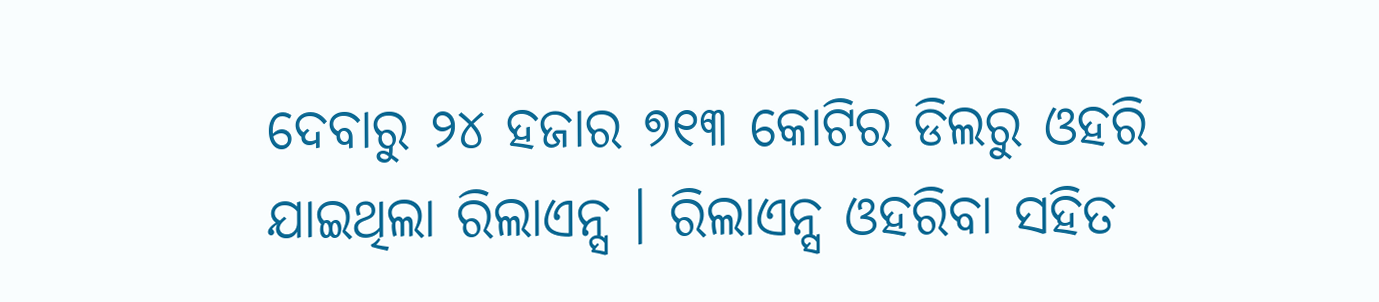ଦେବାରୁ ୨୪ ହଜାର ୭୧୩ କୋଟିର ଡିଲରୁ ଓହରି ଯାଇଥିଲା ରିଲାଏନ୍ସ । ରିଲାଏନ୍ସ ଓହରିବା ସହିତ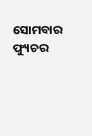ସୋମବାର ଫ୍ୟୁଚର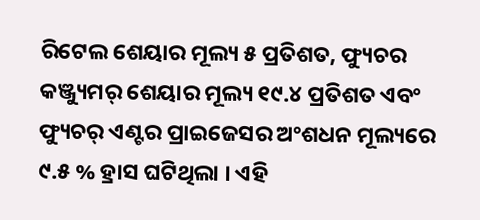ରିଟେଲ ଶେୟାର ମୂଲ୍ୟ ୫ ପ୍ରତିଶତ, ଫ୍ୟୁଚର କଞ୍ଜ୍ୟୁମର୍ ଶେୟାର ମୂଲ୍ୟ ୧୯.୪ ପ୍ରତିଶତ ଏବଂ ଫ୍ୟୁଚର୍ ଏଣ୍ଟର ପ୍ରାଇଜେସର ଅଂଶଧନ ମୂଲ୍ୟରେ ୯.୫ % ହ୍ରାସ ଘଟିଥିଲା । ଏହି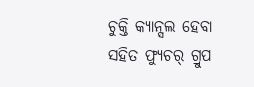ଚୁକ୍ତି କ୍ୟାନ୍ସଲ ହେବା ସହିତ ଫ୍ୟୁଚର୍ ଗ୍ରୁପ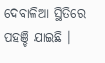ଦେବାଳିଆ ସ୍ଥିତିରେ ପହଞ୍ଚି ଯାଇଛି ।